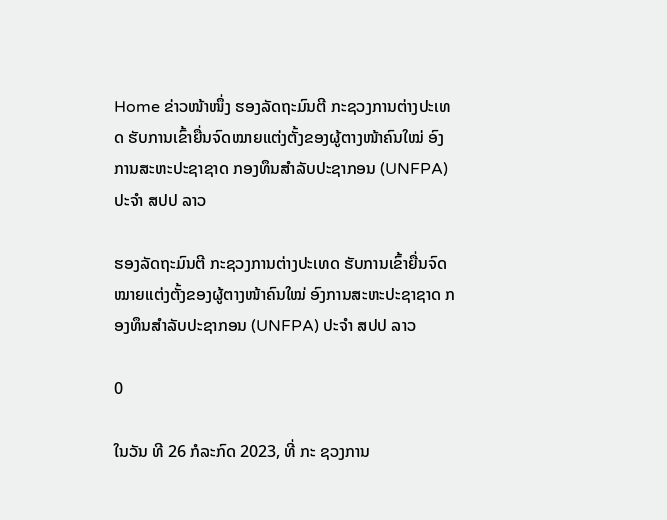Home ຂ່າວໜ້າໜຶ່ງ ຮອງລັດຖະມົນຕີ ກະຊວງການຕ່າງປະເທດ ຮັບການເຂົ້າຍື່ນຈົດໝາຍແຕ່ງຕັ້ງຂອງຜູ້ຕາງໜ້າຄົນໃໝ່ ອົງການສະຫະປະຊາຊາດ ກອງທຶນສຳລັບປະຊາກອນ (UNFPA) ປະຈໍາ ສປປ ລາວ

ຮອງລັດຖະມົນຕີ ກະຊວງການຕ່າງປະເທດ ຮັບການເຂົ້າຍື່ນຈົດໝາຍແຕ່ງຕັ້ງຂອງຜູ້ຕາງໜ້າຄົນໃໝ່ ອົງການສະຫະປະຊາຊາດ ກອງທຶນສຳລັບປະຊາກອນ (UNFPA) ປະຈໍາ ສປປ ລາວ

0

ໃນວັນ ທີ 26 ກໍລະກົດ 2023, ທີ່ ກະ ຊວງການ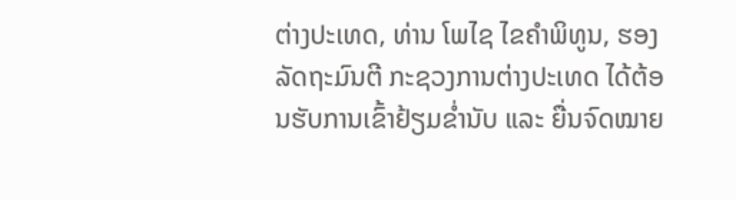ຕ່າງປະເທດ, ທ່ານ ໂພໄຊ ໄຂຄໍາພິທູນ, ຮອງລັດຖະມົນຕີ ກະຊວງການຕ່າງປະເທດ ໄດ້ຕ້ອນຮັບການເຂົ້າຢ້ຽມຂໍ່ານັບ ແລະ ຍື່ນຈົດໝາຍ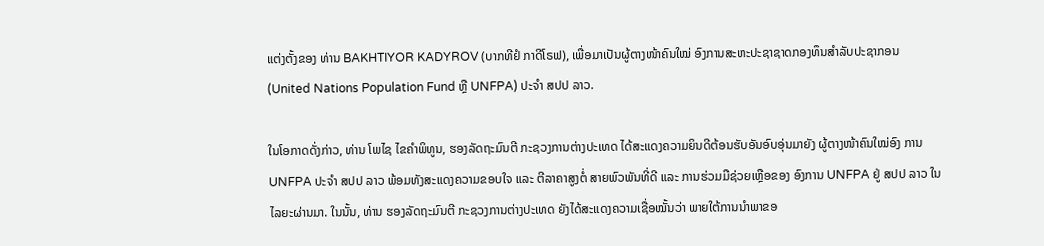ແຕ່ງຕັ້ງຂອງ ທ່ານ BAKHTIYOR KADYROV (ບາກທີຢໍ ກາດີໂຣຟ), ເພື່ອມາເປັນຜູ້ຕາງໜ້າຄົນໃໝ່ ອົງການສະຫະປະຊາຊາດກອງທຶນສຳລັບປະຊາກອນ (United Nations Population Fund ຫຼື UNFPA) ປະຈໍາ ສປປ ລາວ.

ໃນໂອກາດດັ່ງກ່າວ, ທ່ານ ໂພໄຊ ໄຂຄໍາພິທູນ, ຮອງລັດຖະມົນຕີ ກະຊວງການຕ່າງປະເທດ ໄດ້ສະແດງຄວາມຍິນດີຕ້ອນຮັບອັນອົບອຸ່ນມາຍັງ ຜູ້ຕາງໜ້າຄົນໃໝ່ອົງ ການ UNFPA ປະຈໍາ ສປປ ລາວ ພ້ອມທັງສະແດງຄວາມຂອບໃຈ ແລະ ຕີລາຄາສູງຕໍ່ ສາຍພົວພັນທີ່ດີ ແລະ ການຮ່ວມມືຊ່ວຍເຫຼືອຂອງ ອົງການ UNFPA ຢູ່ ສປປ ລາວ ໃນໄລຍະຜ່ານມາ. ໃນນັ້ນ, ທ່ານ ຮອງລັດຖະມົນຕີ ກະຊວງການຕ່າງປະເທດ ຍັງໄດ້ສະແດງຄວາມເຊື່ອໝັ້ນວ່າ ພາຍໃຕ້ການນໍາພາຂອ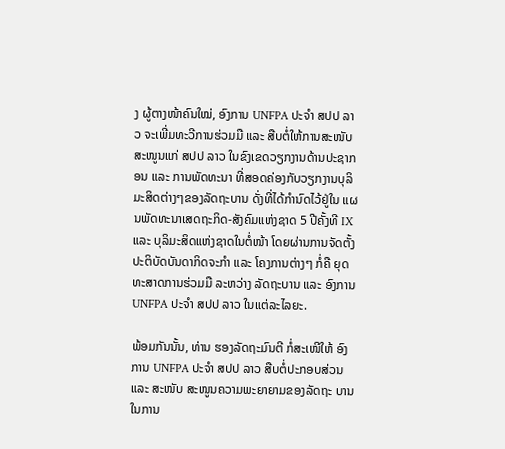ງ ຜູ້ຕາງໜ້າຄົນໃໝ່, ອົງການ UNFPA ປະຈໍາ ສປປ ລາວ ຈະເພີ່ມທະວີການຮ່ວມມື ແລະ ສືບຕໍ່ໃຫ້ການສະໜັບສະໜູນແກ່ ສປປ ລາວ ໃນຂົງເຂດວຽກງານດ້ານປະຊາກອນ ແລະ ການພັດທະນາ ທີ່ສອດຄ່ອງກັບວຽກງານບຸລິມະສິດຕ່າງໆຂອງລັດຖະບານ ດັ່ງທີ່ໄດ້ກໍານົດໄວ້ຢູ່ໃນ ແຜນພັດທະນາເສດຖະກິດ-ສັງຄົມແຫ່ງຊາດ 5 ປີຄັ້ງທີ IX ແລະ ບຸລິມະສິດແຫ່ງຊາດໃນຕໍ່ໜ້າ ໂດຍຜ່ານການຈັດຕັ້ງປະຕິບັດບັນດາກິດຈະກໍາ ແລະ ໂຄງການຕ່າງໆ ກໍ່ຄື ຍຸດທະສາດການຮ່ວມມື ລະຫວ່າງ ລັດຖະບານ ແລະ ອົງການ UNFPA ປະຈໍາ ສປປ ລາວ ໃນແຕ່ລະໄລຍະ.

ພ້ອມກັນນັ້ນ, ທ່ານ ຮອງລັດຖະມົນຕີ ກໍ່ສະເໜີໃຫ້ ອົງການ UNFPA ປະຈໍາ ສປປ ລາວ ສືບຕໍ່ປະກອບສ່ວນ ແລະ ສະໜັບ ສະໜູນຄວາມພະຍາຍາມຂອງລັດຖະ ບານ ໃນການ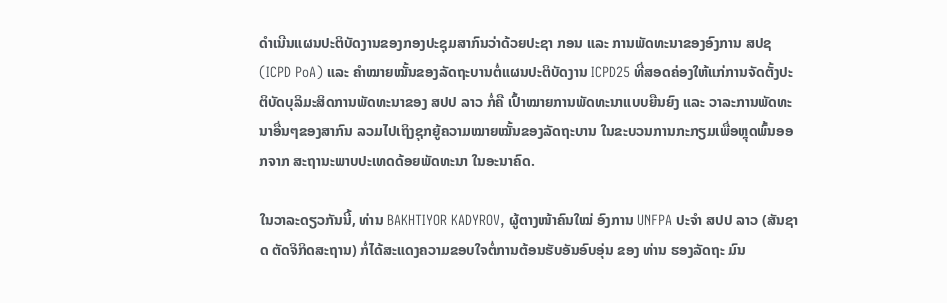ດຳເນີນແຜນປະຕິບັດງານຂອງກອງປະຊຸມສາກົນວ່າດ້ວຍປະຊາ ກອນ ແລະ ການພັດທະນາຂອງອົງການ ສປຊ (ICPD PoA) ແລະ ຄໍາໝາຍໝັ້ນຂອງລັດຖະບານຕໍ່ແຜນປະຕິບັດງານ ICPD25 ທີ່ສອດຄ່ອງໃຫ້ແກ່ການຈັດຕັ້ງປະຕິບັດບຸລິມະສິດການພັດທະນາຂອງ ສປປ ລາວ ກໍ່ຄື ເປົ້າໝາຍການພັດທະນາແບບຍືນຍົງ ແລະ ວາລະການພັດທະນາອື່ນໆຂອງສາກົນ ລວມໄປເຖິງຊຸກຍູ້ຄວາມໝາຍໝັ້ນຂອງລັດຖະບານ ໃນຂະບວນການກະກຽມເພື່ອຫຼຸດພົ້ນອອກຈາກ ສະຖານະພາບປະເທດດ້ອຍພັດທະນາ ໃນອະນາຄົດ.

ໃນວາລະດຽວກັນນີ້, ທ່ານ BAKHTIYOR KADYROV, ຜູ້ຕາງໜ້າຄົນໃໝ່ ອົງການ UNFPA ປະຈໍາ ສປປ ລາວ (ສັນຊາດ ຕັດຈິກິດສະຖານ) ກໍ່ໄດ້ສະແດງຄວາມຂອບໃຈຕໍ່ການຕ້ອນຮັບອັນອົບອຸ່ນ ຂອງ ທ່ານ ຮອງລັດຖະ ມົນ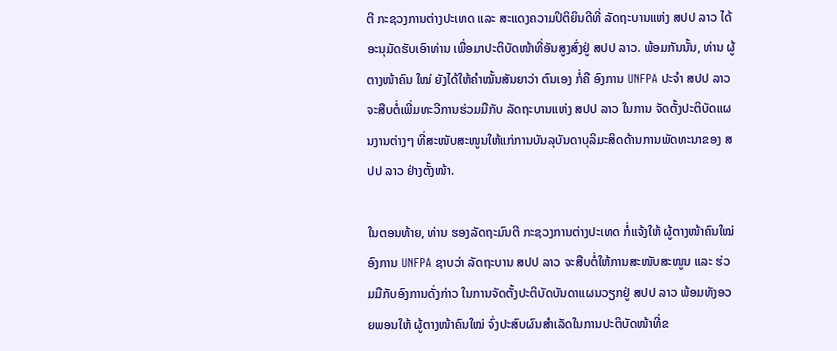ຕີ ກະຊວງການຕ່າງປະເທດ ແລະ ສະແດງຄວາມປິຕິຍິນດີທີ່ ລັດຖະບານແຫ່ງ ສປປ ລາວ ໄດ້ອະນຸມັດຮັບເອົາທ່ານ ເພື່ອມາປະຕິບັດໜ້າທີ່ອັນສູງສົ່ງຢູ່ ສປປ ລາວ. ພ້ອມກັນນັ້ນ, ທ່ານ ຜູ້ຕາງໜ້າຄົນ ໃໝ່ ຍັງໄດ້ໃຫ້ຄໍາໝັ້ນສັນຍາວ່າ ຕົນເອງ ກໍ່ຄື ອົງການ UNFPA ປະຈໍາ ສປປ ລາວ ຈະສືບຕໍ່ເພີ່ມທະວີການຮ່ວມມືກັບ ລັດຖະບານແຫ່ງ ສປປ ລາວ ໃນການ ຈັດຕັ້ງປະຕິບັດແຜນງານຕ່າງໆ ທີ່ສະໜັບສະໜູນໃຫ້ແກ່ການບັນລຸບັນດາບຸລິມະສິດດ້ານການພັດທະນາຂອງ ສປປ ລາວ ຢ່າງຕັ້ງໜ້າ.

ໃນຕອນທ້າຍ, ທ່ານ ຮອງລັດຖະມົນຕີ ກະຊວງການຕ່າງປະເທດ ກໍ່ແຈ້ງໃຫ້ ຜູ້ຕາງໜ້າຄົນໃໝ່ ອົງການ UNFPA ຊາບວ່າ ລັດຖະບານ ສປປ ລາວ ຈະສືບຕໍ່ໃຫ້ການສະໜັບສະໜູນ ແລະ ຮ່ວມມືກັບອົງການດັ່ງກ່າວ ໃນການຈັດຕັ້ງປະຕິບັດບັນດາແຜນວຽກຢູ່ ສປປ ລາວ ພ້ອມທັງອວຍພອນໃຫ້ ຜູ້ຕາງໜ້າຄົນໃໝ່ ຈົ່ງປະສົບຜົນສໍາເລັດໃນການປະຕິບັດໜ້າທີ່ຂ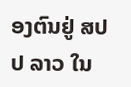ອງຕົນຢູ່ ສປປ ລາວ ໃນ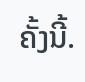ຄັ້ງນີ້.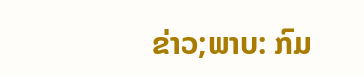ຂ່າວ;ພາບ: ກົມ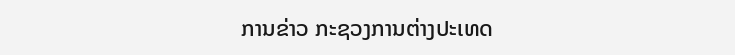ການຂ່າວ ກະຊວງການຕ່າງປະເທດ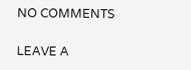NO COMMENTS

LEAVE A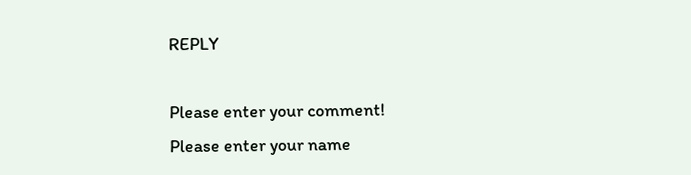REPLY

Please enter your comment!
Please enter your name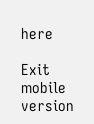here

Exit mobile version